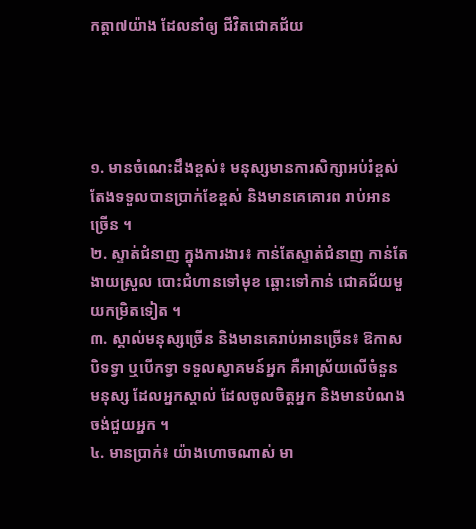កត្តា៧យ៉ាង ដែលនាំឲ្យ ជីវិតជោគជ័យ




១. មានចំណេះដឹងខ្ពស់៖ មនុស្សមានការសិក្សាអប់រំខ្ពស់ តែងទទួលបានប្រាក់ខែខ្ពស់ និងមានគេគោរព រាប់អានច្រើន ។
២. ស្ទាត់ជំនាញ ក្នុងការងារ៖ កាន់តែស្ទាត់ជំនាញ កាន់តែងាយស្រួល បោះជំហានទៅមុខ ឆ្ពោះទៅកាន់ ជោគជ័យមួយកម្រិតទៀត ។
៣. ស្គាល់មនុស្សច្រើន និងមានគេរាប់អានច្រើន៖ ឱកាសបិទទ្វា ឬបើកទ្វា ទទួលស្វាគមន៍អ្នក គឺអាស្រ័យលើចំនួនមនុស្ស ដែលអ្នកស្គាល់ ដែលចូលចិត្តអ្នក និងមានបំណងចង់ជួយអ្នក ។
៤. មានប្រាក់៖ យ៉ាងហោចណាស់ មា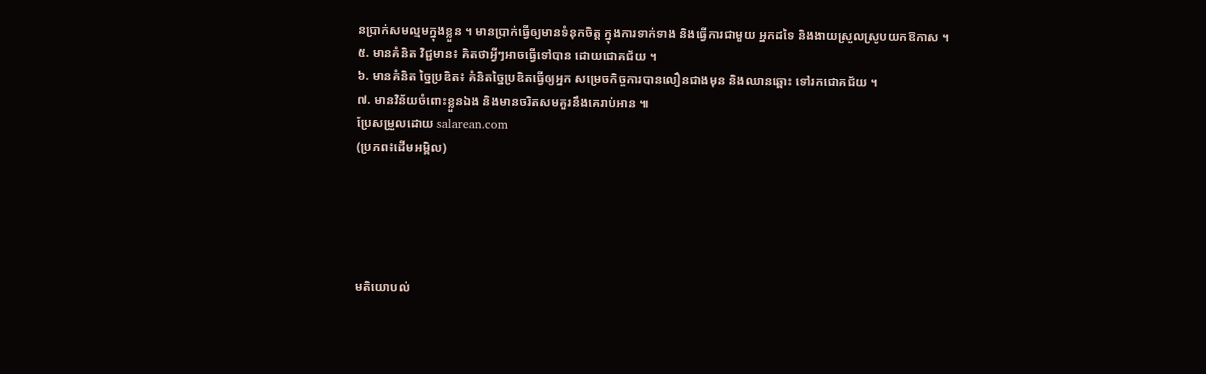នប្រាក់សមល្មមក្នុងខ្លួន ។ មានប្រាក់ធ្វើឲ្យមានទំនុកចិត្ត ក្នុងការទាក់ទាង និងធ្វើការជាមួយ អ្នកដទៃ និងងាយស្រួលស្រូបយកឱកាស ។
៥. មានគំនិត វិជ្ជមាន៖ គិតថាអ្វីៗអាចធ្វើទៅបាន ដោយជោគជ័យ ។
៦. មានគំនិត ច្នៃប្រឌិត៖ គំនិតច្នៃប្រឌិតធ្វើឲ្យអ្នក សម្រេចកិច្ចការបានលឿនជាងមុន និងឈានឆ្ពោះ ទៅរកជោគជ័យ ។
៧. មានវិន័យចំពោះខ្លួនឯង និងមានចរិតសមគួរនឹងគេរាប់អាន ៕
ប្រែសម្រួលដោយ salarean.com
(ប្រភព៖ដើមអម្ពិល)





មតិយោបល់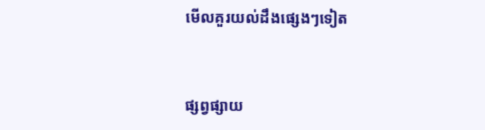មើលគួរយល់ដឹងផ្សេងៗទៀត


ផ្សព្វផ្សាយ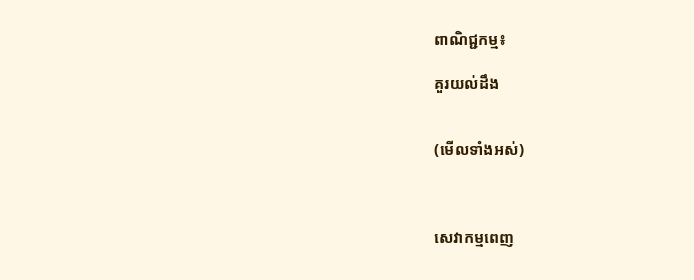ពាណិជ្ជកម្ម៖

គួរយល់ដឹង


(មើលទាំងអស់)



សេវាកម្មពេញ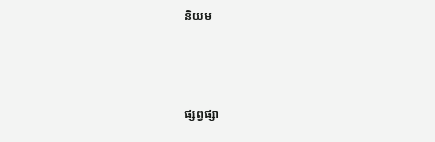និយម



ផ្សព្វផ្សា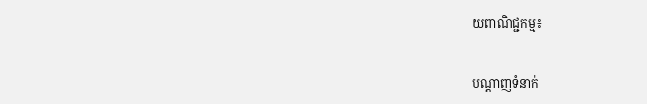យពាណិជ្ជកម្ម៖


បណ្តាញទំនាក់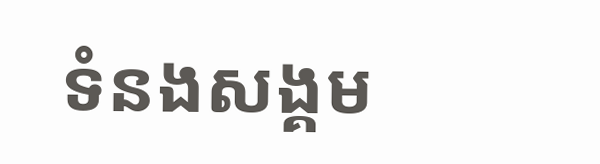ទំនងសង្គម